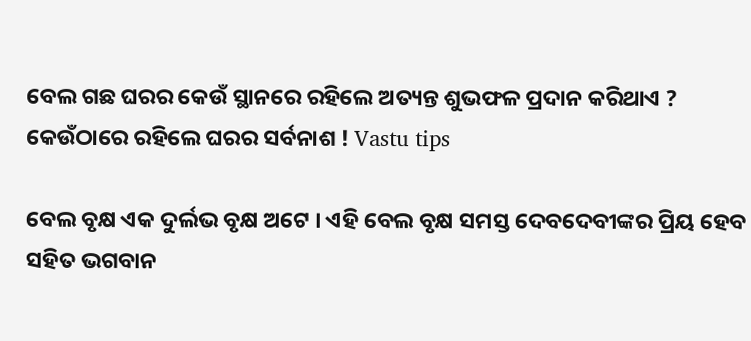ବେଲ ଗଛ ଘରର କେଉଁ ସ୍ଥାନରେ ରହିଲେ ଅତ୍ୟନ୍ତ ଶୁଭଫଳ ପ୍ରଦାନ କରିଥାଏ ? କେଉଁଠାରେ ରହିଲେ ଘରର ସର୍ବନାଶ ! Vastu tips

ବେଲ ବୃକ୍ଷ ଏକ ଦୁର୍ଲଭ ବୃକ୍ଷ ଅଟେ । ଏହି ବେଲ ବୃକ୍ଷ ସମସ୍ତ ଦେବଦେବୀଙ୍କର ପ୍ରିୟ ହେବ ସହିତ ଭଗବାନ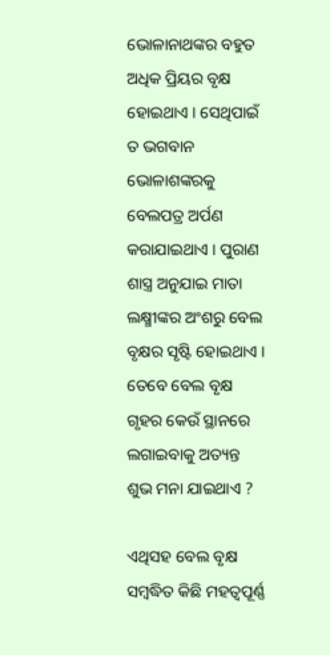ଭୋଳାନାଥଙ୍କର ବହୁତ ଅଧିକ ପ୍ରିୟର ବୃକ୍ଷ ହୋଇଥାଏ । ସେଥିପାଇଁ ତ ଭଗବାନ ଭୋଳାଶଙ୍କରକୁ ବେଲପତ୍ର ଅର୍ପଣ କରାଯାଇଥାଏ । ପୁରାଣ ଶାସ୍ତ୍ର ଅନୁଯାଇ ମାତା ଲକ୍ଷ୍ମୀଙ୍କର ଅଂଶରୁ ବେଲ ବୃକ୍ଷର ସୃଷ୍ଟି ହୋଇଥାଏ । ତେବେ ବେଲ ବୃକ୍ଷ ଗୃହର କେଉଁ ସ୍ଥାନରେ ଲଗାଇବାକୁ ଅତ୍ୟନ୍ତ ଶୁଭ ମନା ଯାଇଥାଏ ?

ଏଥିସହ ବେଲ ବୃକ୍ଷ ସମ୍ବଦ୍ଧିତ କିଛି ମହତ୍ଵପୂର୍ଣ୍ଣ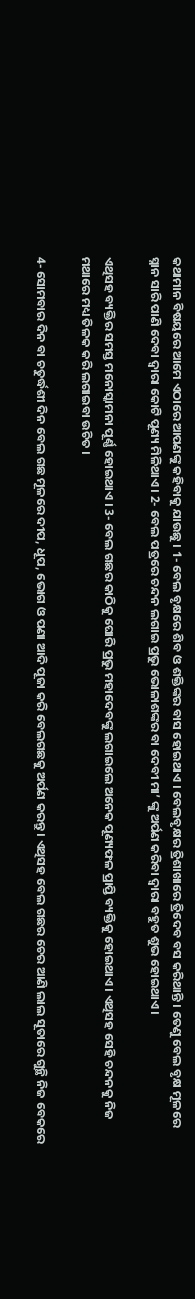କଥାମାନ ବିଷୟରେ ଆମେ ଏଠାରେ ଆପଣଙ୍କୁ କହିବାକୁ ଯାଉଛୁ । 1- ବେଲ ବୃକ୍ଷରେ ଶିବ ଓ ଶକ୍ତିଙ୍କର ବାସ ହୋଇଥାଏ । ବେଲବୃକ୍ଷର ତ୍ରିଶାଖାରେ ତ୍ରିଦେବ ବସ କରିଥାନ୍ତି । ତେଣୁ ବେଲ ବୃକ୍ଷ ମୂଳରେ ସ୍ନାନ ସାରି ପାଣି ଦେବା ଦ୍ଵାରା କୋଟି ପୂଣ୍ୟ ମିଳିଥାଏ । 2- ବେଲ ପତ୍ରରେ ଚନ୍ଦନ ଲଗାଇ ପ୍ରଭୁ ଭୋଳାଶଙ୍କର ବା ଦେବୀ ମା’ ଙ୍କୁ ଅର୍ପଣ କରିବା ଦ୍ଵାରା ବହୁତ ଶୁଭ ହୋଇଥାଏ ।

ଏଥିସହ ବ୍ୟକ୍ତିର ସମସ୍ତ ମନୋସ୍କାମନା ପୂର୍ଣ୍ଣ ହୋଇଥାଏ । 3- ବେଲ ଗଛର କାଠିକୁ ଘୋରି ପ୍ରଭୁ ମହାଦେବଙ୍କୁ ଲଗାଇଲେ ଅନେକ ପୂଣ୍ୟଫଳ ପ୍ରାପ୍ତି ବ୍ୟକ୍ତିକୁ ହୋଇଥାଏ । ଏଥିସହ ସେହି ଚନ୍ଦନକୁ ନିଜ ମଥାରେ ମଧ୍ୟ ତିଳକ କରି ଲଗାଇବା ଉଚିତ ।

4- ସୋମବାର ଦିନ ବା ଚତୁର୍ଦ୍ଧଶୀ ଦିନ ବେଲ ଗଛ ମୂଳରେ ଦୀପ, ଧୂପ, ଭୋଗ ଓ ପଣା ଆଦି ପୂଜା କରି ବେଲଗଛକୁ ଅର୍ପଣ କରନ୍ତୁ । ଏଥିସହ ବେଲ ଗଛର ଚେର ଆଣି ଲାଲ ସୂତାରେ ଗୁନ୍ଥି ନିଜ ବେକରେ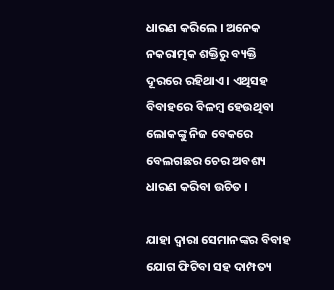ଧାରଣ କରିଲେ । ଅନେକ ନକରାତ୍ମକ ଶକ୍ତିରୁ ବ୍ୟକ୍ତି ଦୂରରେ ରହିଥାଏ । ଏଥିସହ ବିବାହରେ ବିଳମ୍ବ ହେଉଥିବା ଲୋକଙ୍କୁ ନିଜ ବେକରେ ବେଲଗଛର ଚେର ଅବଶ୍ୟ ଧାରଣ କରିବା ଉଚିତ ।

ଯାହା ଦ୍ଵାରା ସେମାନଙ୍କର ବିବାହ ଯୋଗ ଫିଟିବା ସହ ଦାମ୍ପତ୍ୟ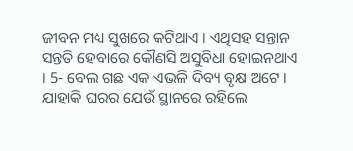ଜୀବନ ମଧ୍ୟ ସୁଖରେ କଟିଥାଏ । ଏଥିସହ ସନ୍ତାନ ସନ୍ତତି ହେବାରେ କୌଣସି ଅସୁବିଧା ହୋଇନଥାଏ । 5- ବେଲ ଗଛ ଏକ ଏଭଳି ଦିବ୍ୟ ବୃକ୍ଷ ଅଟେ । ଯାହାକି ଘରର ଯେଉଁ ସ୍ଥାନରେ ରହିଲେ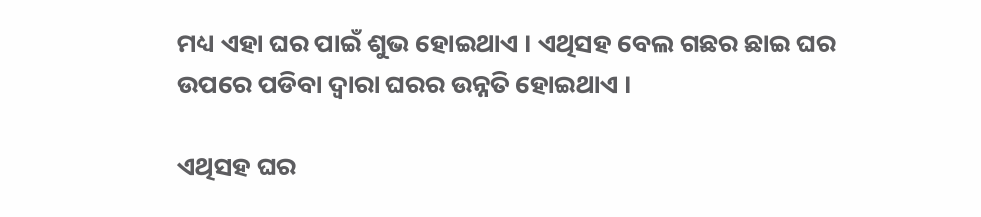ମଧ୍ୟ ଏହା ଘର ପାଇଁ ଶୁଭ ହୋଇଥାଏ । ଏଥିସହ ବେଲ ଗଛର ଛାଇ ଘର ଉପରେ ପଡିବା ଦ୍ଵାରା ଘରର ଉନ୍ନତି ହୋଇଥାଏ ।

ଏଥିସହ ଘର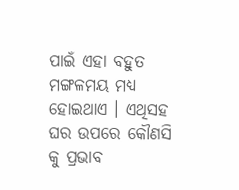ପାଇଁ ଏହା ବହୁତ ମଙ୍ଗଳମୟ ମଧ୍ୟ ହୋଇଥାଏ । ଏଥିସହ ଘର ଉପରେ କୌଣସି କୁ ପ୍ରଭାବ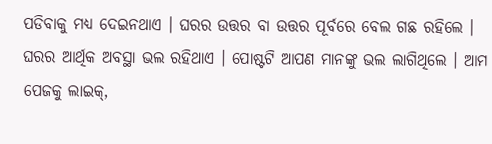ପଡିବାକୁ ମଧ୍ୟ ଦେଇନଥାଏ । ଘରର ଉତ୍ତର ବା ଉତ୍ତର ପୂର୍ବରେ ବେଲ ଗଛ ରହିଲେ । ଘରର ଆର୍ଥିକ ଅବସ୍ଥା ଭଲ ରହିଥାଏ । ପୋଷ୍ଟଟି ଆପଣ ମାନଙ୍କୁ ଭଲ ଲାଗିଥିଲେ । ଆମ ପେଜକୁ ଲାଇକ୍,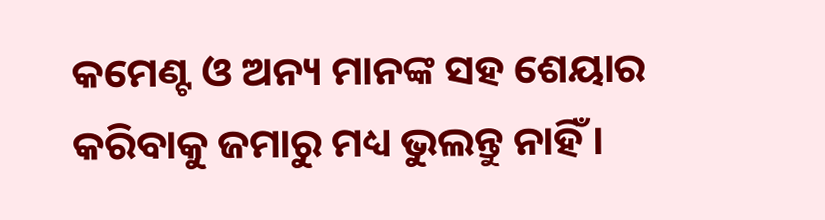କମେଣ୍ଟ ଓ ଅନ୍ୟ ମାନଙ୍କ ସହ ଶେୟାର କରିବାକୁ ଜମାରୁ ମଧ୍ୟ ଭୁଲନ୍ତୁ ନାହିଁ ।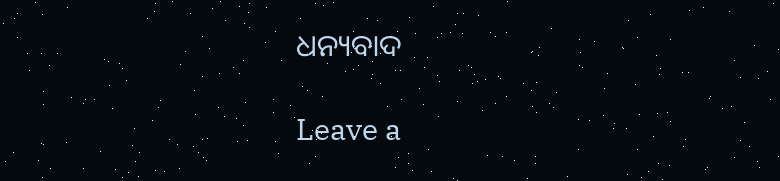ଧନ୍ୟବାଦ

Leave a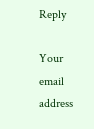Reply

Your email address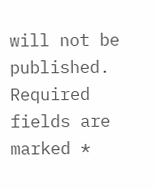will not be published. Required fields are marked *